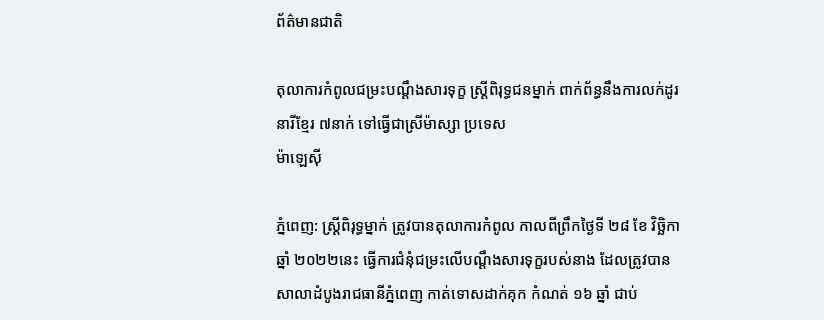ព័ត៌មានជាតិ

តុលាការកំពូលជម្រះបណ្តឹងសារទុក្ខ ស្រ្តីពិរុទ្ធជនម្នាក់ ពាក់ព័ន្ធនឹងការលក់ដូរ នារីខ្មែរ ៧នាក់ ទៅធ្វើជាស្រីម៉ាស្សា ប្រទេស
ម៉ាឡេស៊ី

ភ្នំពេញ: ស្ត្រីពិរុទ្ធម្នាក់ ត្រូវបានតុលាការកំពូល កាលពីព្រឹកថ្ងៃទី ២៨ ខែ វិច្ឆិកា ឆ្នាំ ២០២២នេះ ធ្វើការជំនុំជម្រះលើបណ្ដឹងសារទុក្ខរបស់នាង ដែលត្រូវបាន សាលាដំបូងរាជធានីភ្នំពេញ កាត់ទោសដាក់គុក កំណត់ ១៦ ឆ្នាំ ជាប់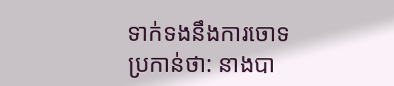ទាក់ទងនឹងការចោទប្រកាន់ថា: នាងបា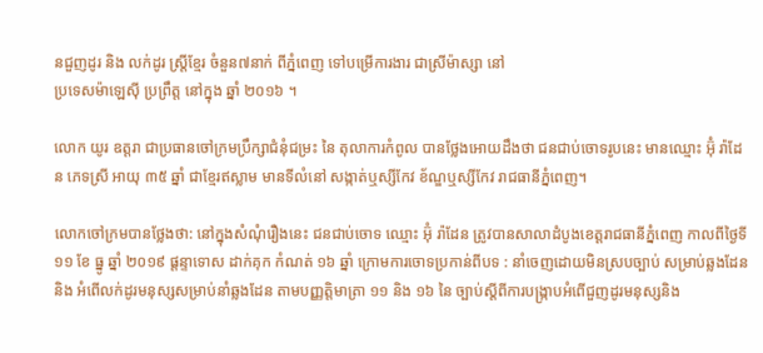នជួញដូរ និង លក់ដូរ ស្ត្រីខ្មែរ ចំនួន៧នាក់ ពីភ្នំពេញ ទៅបម្រើការងារ ជាស្រីម៉ាស្សា នៅ
ប្រទេសម៉ាឡេស៊ី ប្រព្រឹត្ត នៅក្នុង ឆ្នាំ ២០១៦ ។

លោក យូរ ឧត្តរា ជាប្រធានចៅក្រមប្រឹក្សាជំនុំជម្រះ នៃ តុលាការកំពូល បានថ្លែងអោយដឹងថា ជនជាប់ចោទរូបនេះ មានឈ្មោះ អ៊ុំ រ៉ាដែន ភេទស្រី អាយុ ៣៥ ឆ្នាំ ជាខ្មែរឥស្លាម មានទីលំនៅ សង្កាត់ឬស្សីកែវ ខ័ណ្ឌឬស្សីកែវ រាជធានីភ្នំពេញ។

លោកចៅក្រមបានថ្លែងថា: នៅក្នុងសំណុំរឿងនេះ ជនជាប់ចោទ ឈ្មោះ អ៊ុំ រ៉ាដែន ត្រូវបានសាលាដំបូងខេត្តរាជធានីភ្នំពេញ កាលពីថ្ងៃទី ១១ ខែ ធ្នូ ឆ្នាំ ២០១៩ ផ្តន្ទាទោស ដាក់គុក កំណត់ ១៦ ឆ្នាំ ក្រោមការចោទប្រកាន់ពីបទ : នាំចេញដោយមិនស្របច្បាប់ សម្រាប់ឆ្លងដែន និង អំពើលក់ដូរមនុស្សសម្រាប់នាំឆ្លងដែន តាមបញ្ញត្តិមាត្រា ១១ និង ១៦ នៃ ច្បាប់ស្តីពីការបង្ក្រាបអំពើជួញដូរមនុស្សនិង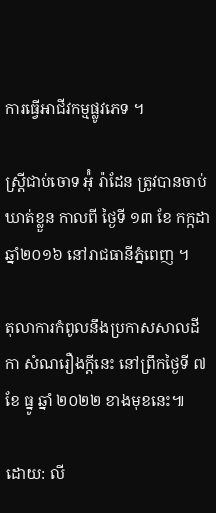ការធ្វើអាជីវកម្មផ្លូវភេទ ។

ស្ត្រីជាប់ចោទ អ៉ុំ រ៉ាដែន ត្រូវបានចាប់ឃាត់ខ្លួន កាលពី ថ្ងៃទី ១៣ ខែ កក្កដា ឆ្នាំ២០១៦ នៅរាជធានីភ្នំពេញ ។

តុលាការកំពូលនឹងប្រកាសសាលដីកា សំណរឿងក្តីនេះ នៅព្រឹកថ្ងៃទី ៧ ខែ ធ្នូ ឆ្នាំ ២០២២ ខាងមុខនេះ៕

ដោយ: លី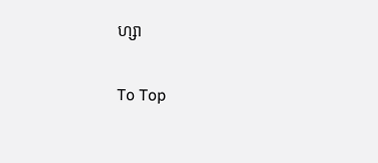ហ្សា

To Top